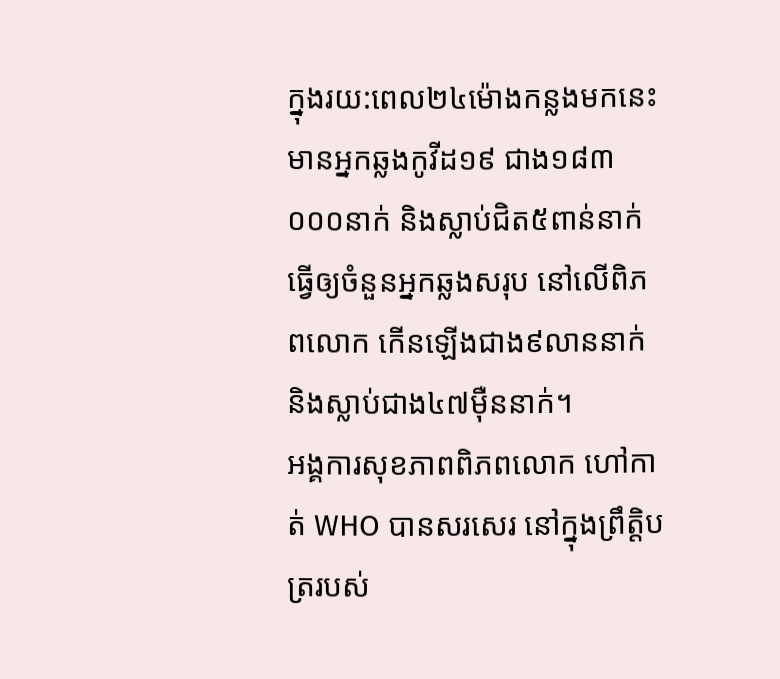ក្នុងរយ:ពេល២៤ម៉ោងកន្លងមកនេះ មានអ្នកឆ្លងកូវីដ១៩ ជាង១៨៣ ០០០នាក់ និងស្លាប់ជិត៥ពាន់នាក់ ធ្វើឲ្យចំនួនអ្នកឆ្លងសរុប នៅលើពិភពលោក កើនឡើងជាង៩លាននាក់ និងស្លាប់ជាង៤៧ម៉ឺននាក់។
អង្គការសុខភាពពិភពលោក ហៅកាត់ WHO បានសរសេរ នៅក្នុងព្រឹត្ដិបត្ររបស់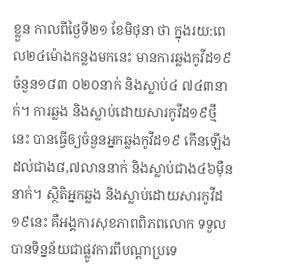ខ្លួន កាលពីថ្ងៃទី២១ ខែមិថុនា ថា ក្នុងរយ:ពេល២៤ម៉ោងកន្លងមកនេះ មានការឆ្លងកូវីដ១៩ ចំនួន១៨៣ ០២០នាក់ និងស្លាប់៤ ៧៤៣នាក់។ ការឆ្លង និងស្លាប់ដោយសារកូវីដ១៩ថ្មីនេះ បានធ្វើឲ្យចំនួនអ្នកឆ្លងកូវីដ១៩ កើនឡើងដល់ជាង៨,៧លាននាក់ និងស្លាប់ជាង៤៦ម៉ឺននាក់។ ស្ថិតិអ្នកឆ្លង និងស្លាប់ដោយសារកូវីដ១៩នេះ គឺអង្គការសុខភាពពិភពលោក ទទួលបានទិន្នន័យជាផ្លូវការពីបណ្ដាប្រទេ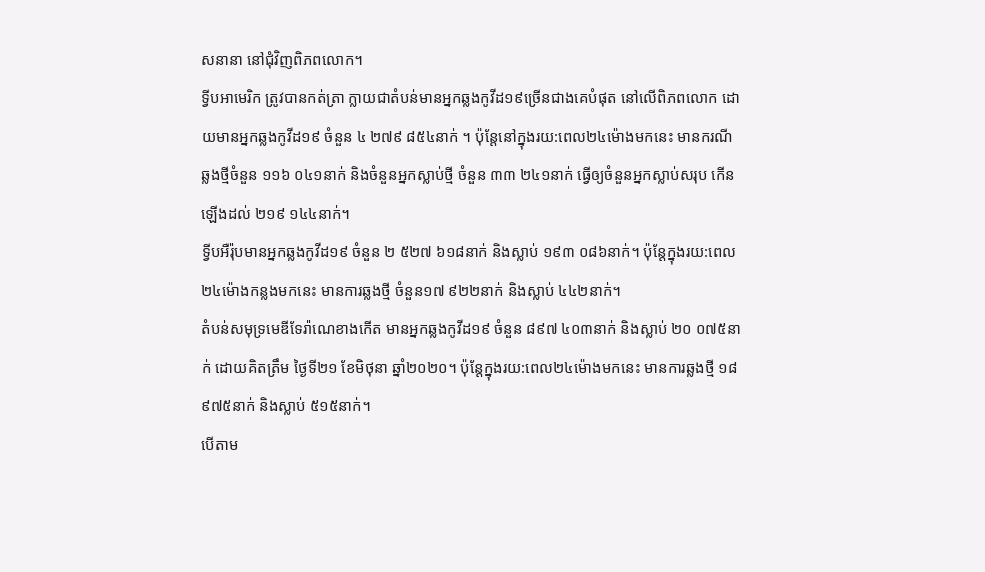សនានា នៅជុំវិញពិភពលោក។
ទ្វីបអាមេរិក ត្រូវបានកត់ត្រា ក្លាយជាតំបន់មានអ្នកឆ្លងកូវីដ១៩ច្រើនជាងគេបំផុត នៅលើពិភពលោក ដោយមានអ្នកឆ្លងកូវីដ១៩ ចំនួន ៤ ២៧៩ ៨៥៤នាក់ ។ ប៉ុន្ដែនៅក្នុងរយ:ពេល២៤ម៉ោងមកនេះ មានករណីឆ្លងថ្មីចំនួន ១១៦ ០៤១នាក់ និងចំនួនអ្នកស្លាប់ថ្មី ចំនួន ៣៣ ២៤១នាក់ ធ្វើឲ្យចំនួនអ្នកស្លាប់សរុប កើនឡើងដល់ ២១៩ ១៤៤នាក់។
ទ្វីបអឺរ៉ុបមានអ្នកឆ្លងកូវីដ១៩ ចំនួន ២ ៥២៧ ៦១៨នាក់ និងស្លាប់ ១៩៣ ០៨៦នាក់។ ប៉ុន្ដែក្នុងរយ:ពេល២៤ម៉ោងកន្លងមកនេះ មានការឆ្លងថ្មី ចំនួន១៧ ៩២២នាក់ និងស្លាប់ ៤៤២នាក់។
តំបន់សមុទ្រមេឌីទែរ៉ាណេខាងកើត មានអ្នកឆ្លងកូវីដ១៩ ចំនួន ៨៩៧ ៤០៣នាក់ និងស្លាប់ ២០ ០៧៥នាក់ ដោយគិតត្រឹម ថ្ងៃទី២១ ខែមិថុនា ឆ្នាំ២០២០។ ប៉ុន្ដែក្នុងរយ:ពេល២៤ម៉ោងមកនេះ មានការឆ្លងថ្មី ១៨ ៩៧៥នាក់ និងស្លាប់ ៥១៥នាក់។
បើតាម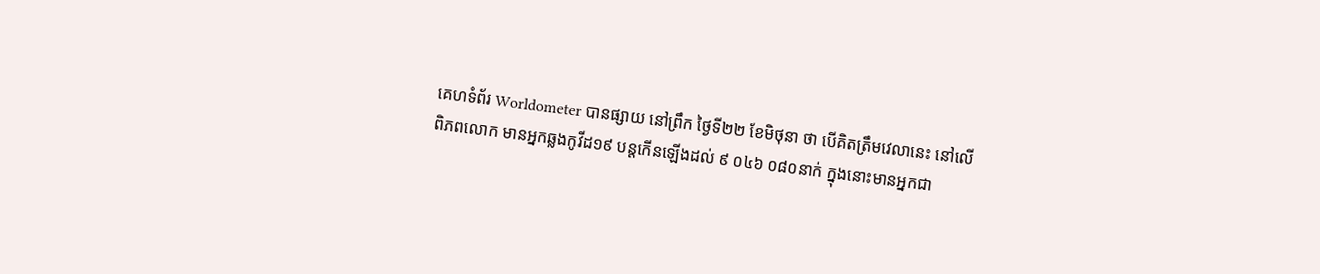គេហទំព័រ Worldometer បានផ្សាយ នៅព្រឹក ថ្ងៃទី២២ ខែមិថុនា ថា បើគិតត្រឹមវេលានេះ នៅលើពិភពលោក មានអ្នកឆ្លងកូវីដ១៩ បន្ដកើនឡើងដល់ ៩ ០៤៦ ០៨០នាក់ ក្នុងនោះមានអ្នកជា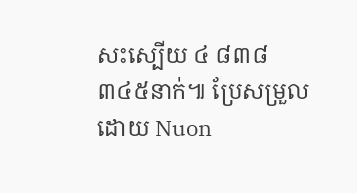សះស្បើយ ៤ ៨៣៨ ៣៤៥នាក់៕ ប្រែសម្រួលដោយ Nuon